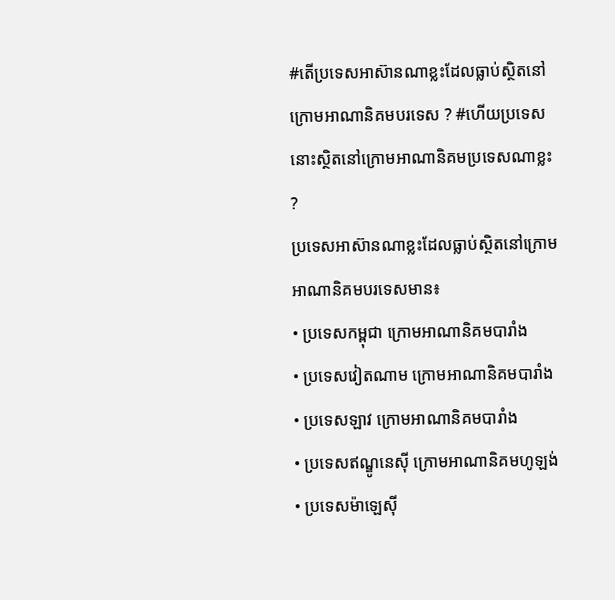#តើប្រទេសអាស៊ានណាខ្លះដែលធ្លាប់ស្ថិតនៅក្រោមអាណានិគមបរទេស ? #ហើយប្រទេសនោះស្ថិតនៅក្រោមអាណានិគមប្រទេសណាខ្លះ ?
ប្រទេសអាស៊ានណាខ្លះដែលធ្លាប់ស្ថិតនៅក្រោមអាណានិគមបរទេសមាន៖
• ប្រទេសកម្ពុជា ក្រោមអាណានិគមបារាំង
• ប្រទេសវៀតណាម ក្រោមអាណានិគមបារាំង
• ប្រទេសឡាវ ក្រោមអាណានិគមបារាំង
• ប្រទេសឥណ្ឌូនេស៊ី ក្រោមអាណានិគមហូឡង់
• ប្រទេសម៉ាឡេស៊ី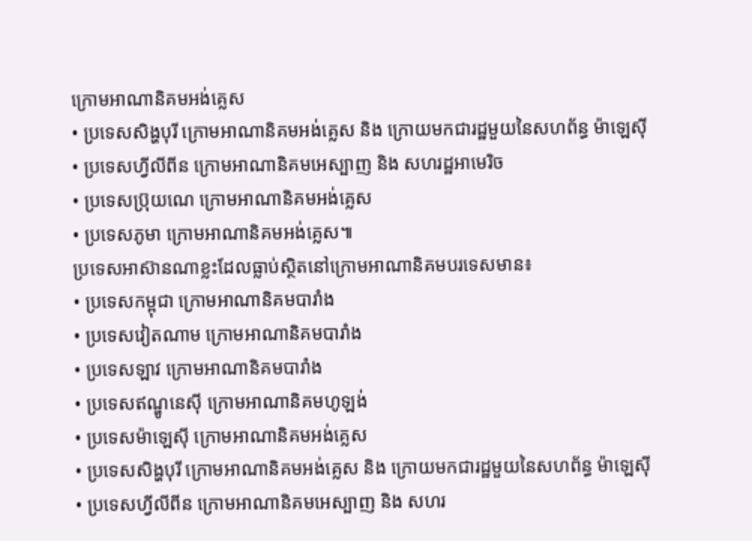ក្រោមអាណានិគមអង់គ្លេស
• ប្រទេសសិង្ហបុរី ក្រោមអាណានិគមអង់គ្លេស និង ក្រោយមកជារដ្ឋមួយនៃសហព័ន្ធ ម៉ាឡេស៊ី
• ប្រទេសហ្វីលីពីន ក្រោមអាណានិគមអេស្បាញ និង សហរដ្ឋអាមេរិច
• ប្រទេសប៊្រុយណេ ក្រោមអាណានិគមអង់គ្លេស
• ប្រទេសភូមា ក្រោមអាណានិគមអង់គ្លេស៕
ប្រទេសអាស៊ានណាខ្លះដែលធ្លាប់ស្ថិតនៅក្រោមអាណានិគមបរទេសមាន៖
• ប្រទេសកម្ពុជា ក្រោមអាណានិគមបារាំង
• ប្រទេសវៀតណាម ក្រោមអាណានិគមបារាំង
• ប្រទេសឡាវ ក្រោមអាណានិគមបារាំង
• ប្រទេសឥណ្ឌូនេស៊ី ក្រោមអាណានិគមហូឡង់
• ប្រទេសម៉ាឡេស៊ី ក្រោមអាណានិគមអង់គ្លេស
• ប្រទេសសិង្ហបុរី ក្រោមអាណានិគមអង់គ្លេស និង ក្រោយមកជារដ្ឋមួយនៃសហព័ន្ធ ម៉ាឡេស៊ី
• ប្រទេសហ្វីលីពីន ក្រោមអាណានិគមអេស្បាញ និង សហរ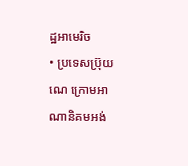ដ្ឋអាមេរិច
• ប្រទេសប៊្រុយណេ ក្រោមអាណានិគមអង់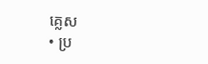គ្លេស
• ប្រ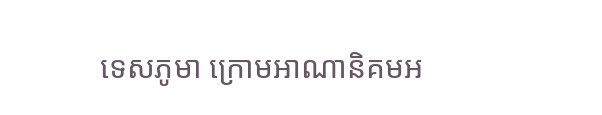ទេសភូមា ក្រោមអាណានិគមអ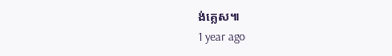ង់គ្លេស៕
1 year ago